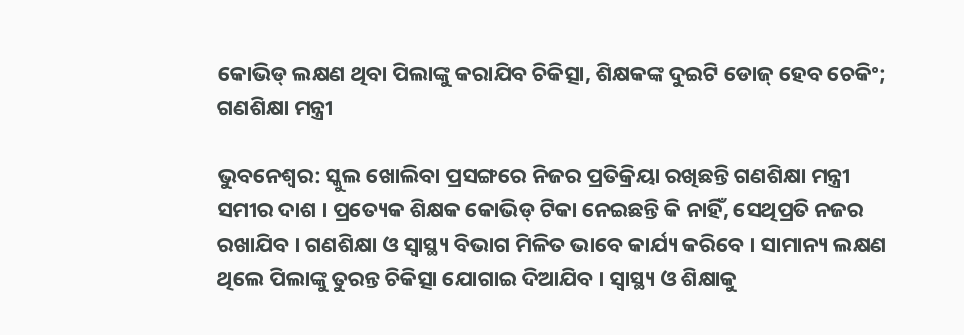କୋଭିଡ୍ ଲକ୍ଷଣ ଥିବା ପିଲାଙ୍କୁ କରାଯିବ ଚିକିତ୍ସା, ଶିକ୍ଷକଙ୍କ ଦୁଇଟି ଡୋଜ୍ ହେବ ଚେକିଂ; ଗଣଶିକ୍ଷା ମନ୍ତ୍ରୀ

ଭୁବନେଶ୍ୱର: ସ୍କୁଲ ଖୋଲିବା ପ୍ରସଙ୍ଗରେ ନିଜର ପ୍ରତିକ୍ରିୟା ରଖିଛନ୍ତି ଗଣଶିକ୍ଷା ମନ୍ତ୍ରୀ ସମୀର ଦାଶ । ପ୍ରତ୍ୟେକ ଶିକ୍ଷକ କୋଭିଡ୍ ଟିକା ନେଇଛନ୍ତି କି ନାହିଁ, ସେଥିପ୍ରତି ନଜର ରଖାଯିବ । ଗଣଶିକ୍ଷା ଓ ସ୍ୱାସ୍ଥ୍ୟ ବିଭାଗ ମିଳିତ ଭାବେ କାର୍ଯ୍ୟ କରିବେ । ସାମାନ୍ୟ ଲକ୍ଷଣ ଥିଲେ ପିଲାଙ୍କୁ ତୁରନ୍ତ ଚିକିତ୍ସା ଯୋଗାଇ ଦିଆଯିବ । ସ୍ୱାସ୍ଥ୍ୟ ଓ ଶିକ୍ଷାକୁ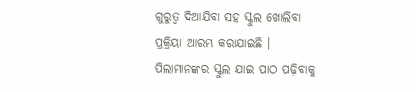ଗୁରୁତ୍ୱ ଦିଆଯିବା ସହ ସ୍କୁଲ ଖୋଲିବା ପ୍ରକ୍ରିୟା ଆରମ୍ଭ କରାଯାଇଛି । ପିଲାମାନଙ୍କର ସ୍କୁଲ ଯାଇ ପାଠ ପଢ଼ିବାକୁ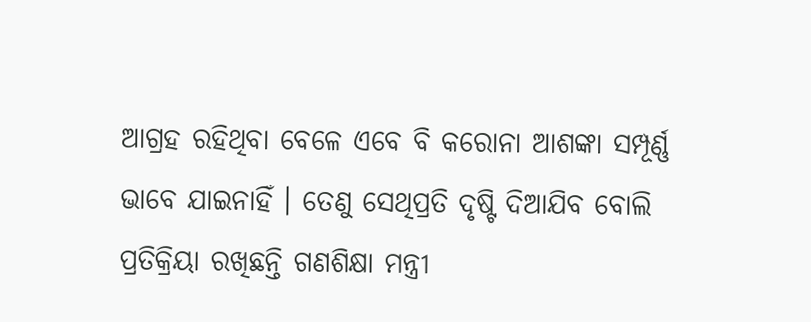ଆଗ୍ରହ ରହିଥିବା ବେଳେ ଏବେ ବି କରୋନା ଆଶଙ୍କା ସମ୍ପୂର୍ଣ୍ଣ ଭାବେ ଯାଇନାହିଁ । ତେଣୁ ସେଥିପ୍ରତି ଦୃଷ୍ଟି ଦିଆଯିବ ବୋଲି ପ୍ରତିକ୍ରିୟା ରଖିଛନ୍ତି ଗଣଶିକ୍ଷା ମନ୍ତ୍ରୀ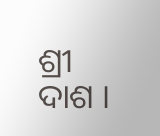ଶ୍ରୀ ଦାଶ ।